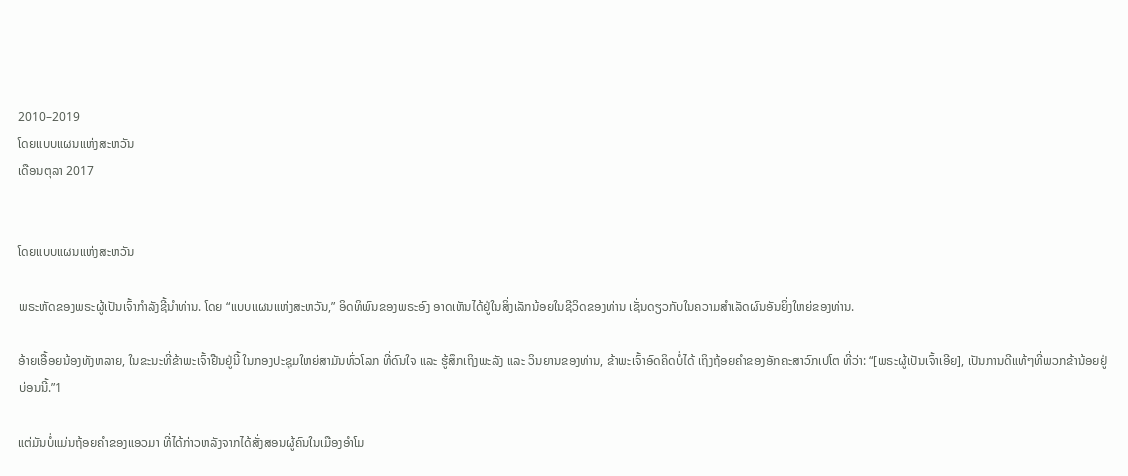2010–2019
ໂດຍແບບແຜນແຫ່ງສະຫວັນ
ເດືອນຕຸລາ 2017


ໂດຍແບບແຜນແຫ່ງສະຫວັນ

ພຣະຫັດຂອງພຣະຜູ້ເປັນເຈົ້າກຳລັງຊີ້ນຳທ່ານ. ໂດຍ “ແບບແຜນແຫ່ງສະຫວັນ,” ອິດທິພົນຂອງພຣະອົງ ອາດເຫັນໄດ້ຢູ່ໃນສິ່ງເລັກນ້ອຍໃນຊີວິດຂອງທ່ານ ເຊັ່ນດຽວກັບໃນຄວາມສຳເລັດຜົນອັນຍິ່ງໃຫຍ່ຂອງທ່ານ.

ອ້າຍເອື້ອຍນ້ອງທັງຫລາຍ, ໃນຂະນະທີ່ຂ້າພະເຈົ້າຢືນຢູ່ນີ້ ໃນກອງປະຊຸມໃຫຍ່ສາມັນທົ່ວໂລກ ທີ່ດົນໃຈ ແລະ ຮູ້ສຶກເຖິງພະລັງ ແລະ ວິນຍານຂອງທ່ານ, ຂ້າພະເຈົ້າອົດຄິດບໍ່ໄດ້ ເຖິງຖ້ອຍຄຳຂອງອັກຄະສາວົກເປໂຕ ທີ່ວ່າ: “[ພຣະຜູ້ເປັນເຈົ້າເອີຍ], ເປັນການດີແທ້ໆທີ່ພວກຂ້ານ້ອຍຢູ່ບ່ອນນີ້.”1

ແຕ່ມັນບໍ່ແມ່ນຖ້ອຍຄຳຂອງແອວມາ ທີ່ໄດ້ກ່າວຫລັງຈາກໄດ້ສັ່ງສອນຜູ້ຄົນໃນເມືອງອຳໂມ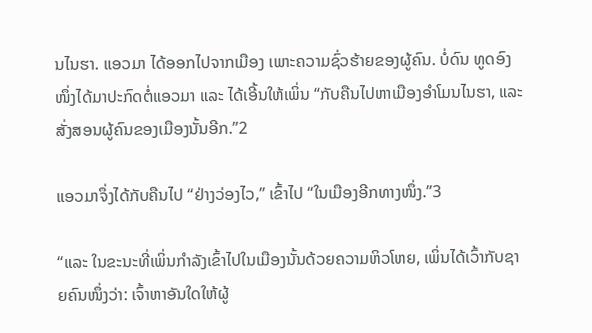ນໄນຮາ. ແອວມາ ໄດ້ອອກໄປຈາກເມືອງ ເພາະຄວາມຊົ່ວຮ້າຍຂອງຜູ້ຄົນ. ບໍ່ດົນ ທູດອົງໜຶ່ງໄດ້ມາປະກົດຕໍ່ແອວມາ ແລະ ໄດ້ເອີ້ນໃຫ້ເພິ່ນ “ກັບຄືນໄປຫາເມືອງອຳໂມນໄນຮາ, ແລະ ສັ່ງສອນຜູ້ຄົນຂອງເມືອງນັ້ນອີກ.”2

ແອວມາຈຶ່ງໄດ້ກັບຄືນໄປ “ຢ່າງວ່ອງໄວ,” ເຂົ້າໄປ “ໃນເມືອງອີກທາງໜຶ່ງ.”3

“ແລະ ໃນຂະນະທີ່ເພິ່ນກຳລັງເຂົ້າໄປໃນເມືອງນັ້ນດ້ວຍຄວາມຫິວໂຫຍ, ເພິ່ນໄດ້ເວົ້າກັບຊາຍຄົນໜຶ່ງວ່າ: ເຈົ້າຫາອັນໃດໃຫ້ຜູ້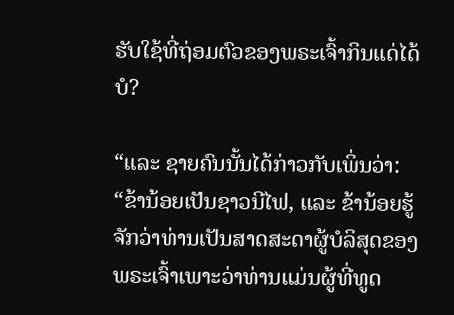ຮັບໃຊ້ທີ່ຖ່ອມຕົວຂອງພຣະເຈົ້າກິນແດ່ໄດ້ບໍ?

“ແລະ ຊາຍຄົນນັ້ນໄດ້ກ່າວກັບເພິ່ນວ່າ: “ຂ້ານ້ອຍເປັນຊາວນີໄຟ, ແລະ ຂ້ານ້ອຍຮູ້ຈັກວ່າທ່ານເປັນສາດສະດາຜູ້ບໍລິສຸດຂອງພຣະເຈົ້າເພາະວ່າທ່ານແມ່ນຜູ້ທີ່ທູດ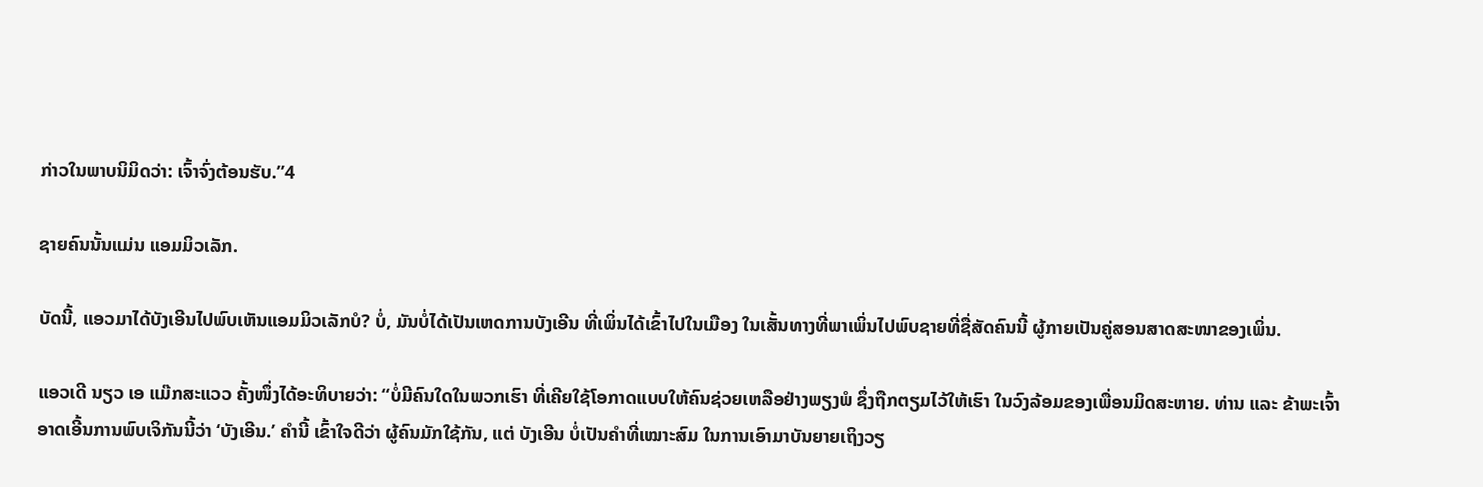ກ່າວໃນພາບນິມິດວ່າ: ເຈົ້າຈົ່ງຕ້ອນຮັບ.”4

ຊາຍຄົນນັ້ນແມ່ນ ແອມມິວເລັກ.

ບັດນີ້, ແອວມາໄດ້ບັງເອີນໄປພົບເຫັນແອມມິວເລັກບໍ? ບໍ່, ມັນບໍ່ໄດ້ເປັນເຫດການບັງເອີນ ທີ່ເພິ່ນໄດ້ເຂົ້າໄປໃນເມືອງ ໃນເສັ້ນທາງທີ່ພາເພິ່ນໄປພົບຊາຍທີ່ຊື່ສັດຄົນນີ້ ຜູ້ກາຍເປັນຄູ່ສອນສາດສະໜາຂອງເພິ່ນ.

ແອວເດີ ນຽວ ເອ ແມ໊ກສະແວວ ຄັ້ງໜຶ່ງໄດ້ອະທິບາຍວ່າ: “ບໍ່ມີຄົນໃດໃນພວກເຮົາ ທີ່ເຄີຍໃຊ້ໂອກາດແບບໃຫ້ຄົນຊ່ວຍເຫລືອຢ່າງພຽງພໍ ຊຶ່ງຖືກຕຽມໄວ້ໃຫ້ເຮົາ ໃນວົງລ້ອມຂອງເພື່ອນມິດສະຫາຍ. ທ່ານ ແລະ ຂ້າພະເຈົ້າອາດເອີ້ນການພົບເຈິກັນນີ້ວ່າ ‘ບັງເອີນ.’ ຄຳນີ້ ເຂົ້າໃຈດີວ່າ ຜູ້ຄົນມັກໃຊ້ກັນ, ແຕ່ ບັງເອີນ ບໍ່ເປັນຄຳທີ່ເໝາະສົມ ໃນການເອົາມາບັນຍາຍເຖິງວຽ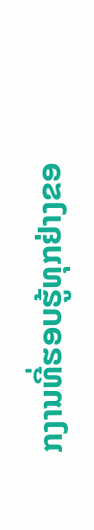ກງານທີ່ຮອບຮູ້ທຸກຢ່າງຂອ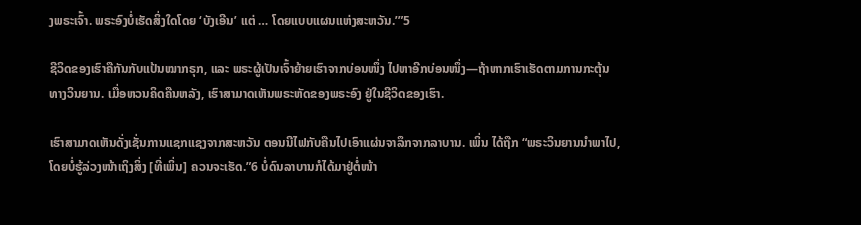ງພຣະເຈົ້າ. ພຣະອົງບໍ່ເຮັດສິ່ງໃດໂດຍ ‘ບັງເອີນ’ ແຕ່ … ໂດຍແບບແຜນແຫ່ງສະຫວັນ.’”5

ຊີວິດຂອງເຮົາຄືກັນກັບແປ້ນໝາກຣຸກ, ແລະ ພຣະຜູ້ເປັນເຈົ້າຍ້າຍເຮົາຈາກບ່ອນໜຶ່ງ ໄປຫາອີກບ່ອນໜຶ່ງ—ຖ້າຫາກເຮົາເຮັດຕາມການກະຕຸ້ນທາງວິນຍານ. ເມື່ອຫວນຄິດຄືນຫລັງ, ເຮົາສາມາດເຫັນພຣະຫັດຂອງພຣະອົງ ຢູ່ໃນຊີວິດຂອງເຮົາ.

ເຮົາສາມາດເຫັນດັ່ງເຊັ່ນການແຊກແຊງຈາກສະຫວັນ ຕອນນີໄຟກັບຄືນໄປເອົາແຜ່ນຈາລຶກຈາກລາບານ. ເພິ່ນ ໄດ້ຖືກ “ພຣະວິນຍານນຳພາໄປ, ໂດຍບໍ່ຮູ້ລ່ວງໜ້າເຖິງສິ່ງ [ທີ່ເພິ່ນ] ຄວນຈະເຮັດ.”6 ບໍ່ດົນລາບານກໍໄດ້ມາຢູ່ຕໍ່ໜ້າ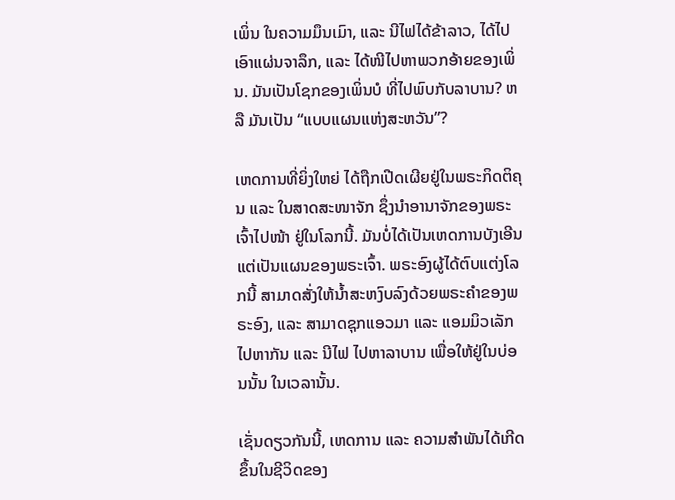ເພິ່ນ ໃນຄວາມມຶນເມົາ, ແລະ ນີໄຟໄດ້ຂ້າລາວ, ໄດ້ໄປເອົາແຜ່ນຈາລຶກ, ແລະ ໄດ້ໜີໄປຫາພວກອ້າຍຂອງເພິ່ນ. ມັນເປັນໂຊກຂອງເພິ່ນບໍ ທີ່ໄປພົບກັບລາບານ? ຫລື ມັນເປັນ “ແບບແຜນແຫ່ງສະຫວັນ”?

ເຫດການທີ່ຍິ່ງໃຫຍ່ ໄດ້ຖືກເປີດເຜີຍຢູ່ໃນພຣະກິດຕິຄຸນ ແລະ ໃນສາດສະໜາຈັກ ຊຶ່ງນຳອານາຈັກຂອງພຣະເຈົ້າໄປໜ້າ ຢູ່ໃນໂລກນີ້. ມັນບໍ່ໄດ້ເປັນເຫດການບັງເອີນ ແຕ່ເປັນແຜນຂອງພຣະເຈົ້າ. ພຣະອົງຜູ້ໄດ້ຕົບແຕ່ງໂລກນີ້ ສາມາດສັ່ງໃຫ້ນ້ຳສະຫງົບລົງດ້ວຍພຣະຄຳຂອງພຣະອົງ, ແລະ ສາມາດຊຸກແອວມາ ແລະ ແອມມິວເລັກໄປຫາກັນ ແລະ ນີໄຟ ໄປຫາລາບານ ເພື່ອໃຫ້ຢູ່ໃນບ່ອນນັ້ນ ໃນເວລານັ້ນ.

ເຊັ່ນດຽວກັນນີ້, ເຫດການ ແລະ ຄວາມສຳພັນໄດ້ເກີດຂຶ້ນໃນຊີວິດຂອງ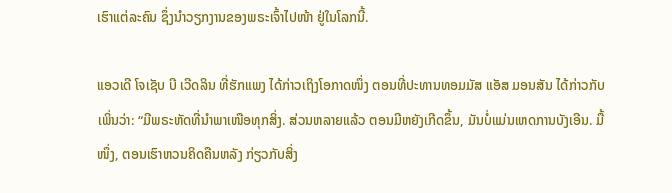ເຮົາແຕ່ລະຄົນ ຊຶ່ງນຳວຽກງານຂອງພຣະເຈົ້າໄປໜ້າ ຢູ່ໃນໂລກນີ້.

ແອວເດີ ໂຈເຊັບ ບີ ເວີດລິນ ທີ່ຮັກແພງ ໄດ້ກ່າວເຖິງໂອກາດໜຶ່ງ ຕອນທີ່ປະທານທອມມັສ ແອັສ ມອນສັນ ໄດ້ກ່າວກັບເພິ່ນວ່າ: “ມີພຣະຫັດທີ່ນຳພາເໜືອທຸກສິ່ງ. ສ່ວນຫລາຍແລ້ວ ຕອນມີຫຍັງເກີດຂຶ້ນ, ມັນບໍ່ແມ່ນເຫດການບັງເອີນ. ມື້ໜຶ່ງ, ຕອນເຮົາຫວນຄິດຄືນຫລັງ ກ່ຽວກັບສິ່ງ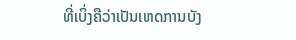ທີ່ເບິ່ງຄືວ່າເປັນເຫດການບັງ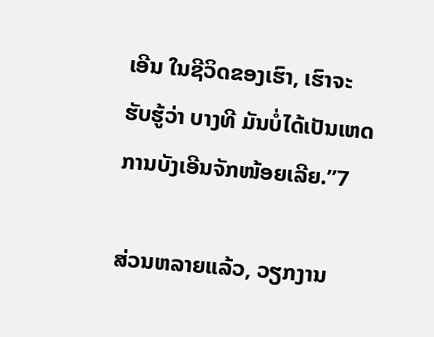ເອີນ ໃນຊີວິດຂອງເຮົາ, ເຮົາຈະຮັບຮູ້ວ່າ ບາງທີ ມັນບໍ່ໄດ້ເປັນເຫດການບັງເອີນຈັກໜ້ອຍເລີຍ.”7

ສ່ວນຫລາຍແລ້ວ, ວຽກງານ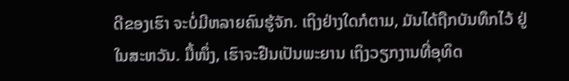ດີຂອງເຮົາ ຈະບໍ່ມີຫລາຍຄົນຮູ້ຈັກ. ເຖິງຢ່າງໃດກໍຕາມ, ມັນໄດ້ຖືກບັນທຶກໄວ້ ຢູ່ໃນສະຫວັນ. ມື້ໜຶ່ງ, ເຮົາຈະຢືນເປັນພະຍານ ເຖິງວຽກງານທີ່ອຸທິດ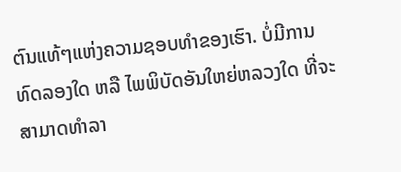ຕົນແທ້ໆແຫ່ງຄວາມຊອບທຳຂອງເຮົາ. ບໍ່ມີການທົດລອງໃດ ຫລື ໄພພິບັດອັນໃຫຍ່ຫລວງໃດ ທີ່ຈະສາມາດທຳລາ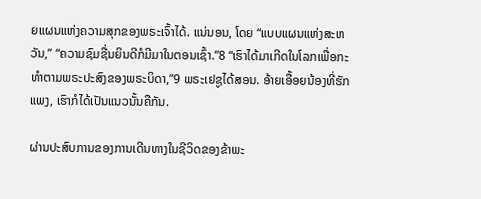ຍແຜນແຫ່ງຄວາມສຸກຂອງພຣະເຈົ້າໄດ້. ແນ່ນອນ, ໂດຍ “ແບບແຜນແຫ່ງສະຫວັນ,” “ຄວາມຊົມຊື່ນຍິນດີກໍມີມາໃນຕອນເຊົ້າ.”8 “ເຮົາໄດ້ມາເກີດໃນໂລກເພື່ອກະທຳຕາມພຣະປະສົງຂອງພຣະບິດາ,”9 ພຣະເຢຊູໄດ້ສອນ. ອ້າຍເອື້ອຍນ້ອງທີ່ຮັກແພງ, ເຮົາກໍໄດ້ເປັນແນວນັ້ນຄືກັນ.

ຜ່ານປະສົບການຂອງການເດີນທາງໃນຊີວິດຂອງຂ້າພະ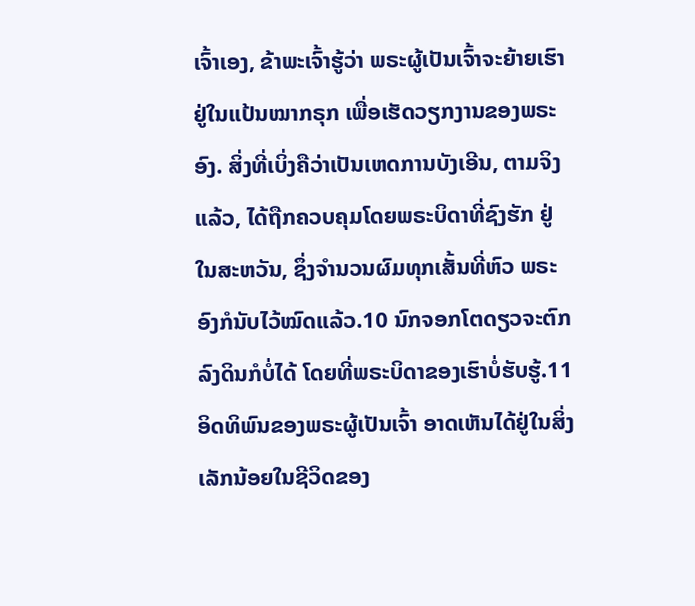ເຈົ້າເອງ, ຂ້າພະເຈົ້າຮູ້ວ່າ ພຣະຜູ້ເປັນເຈົ້າຈະຍ້າຍເຮົາຢູ່ໃນແປ້ນໝາກຣຸກ ເພື່ອເຮັດວຽກງານຂອງພຣະອົງ. ສິ່ງທີ່ເບິ່ງຄືວ່າເປັນເຫດການບັງເອີນ, ຕາມຈິງແລ້ວ, ໄດ້ຖືກຄວບຄຸມໂດຍພຣະບິດາທີ່ຊົງຮັກ ຢູ່ໃນສະຫວັນ, ຊຶ່ງຈຳນວນຜົມທຸກເສັ້ນທີ່ຫົວ ພຣະອົງກໍນັບໄວ້ໝົດແລ້ວ.10 ນົກຈອກໂຕດຽວຈະຕົກລົງດິນກໍບໍ່ໄດ້ ໂດຍທີ່ພຣະບິດາຂອງເຮົາບໍ່ຮັບຮູ້.11 ອິດທິພົນຂອງພຣະຜູ້ເປັນເຈົ້າ ອາດເຫັນໄດ້ຢູ່ໃນສິ່ງເລັກນ້ອຍໃນຊີວິດຂອງ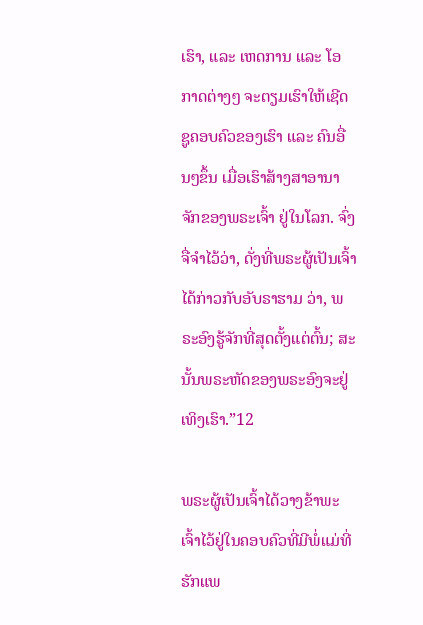ເຮົາ, ແລະ ເຫດການ ແລະ ໂອກາດຕ່າງໆ ຈະຕຽມເຮົາໃຫ້ເຊີດຊູຄອບຄົວຂອງເຮົາ ແລະ ຄົນອື່ນໆຂຶ້ນ ເມື່ອເຮົາສ້າງສາອານາຈັກຂອງພຣະເຈົ້າ ຢູ່ໃນໂລກ. ຈົ່ງຈື່ຈຳໄວ້ວ່າ, ດັ່ງທີ່ພຣະຜູ້ເປັນເຈົ້າໄດ້ກ່າວກັບອັບຣາຮາມ ວ່າ, ພຣະອົງຮູ້ຈັກທີ່ສຸດຕັ້ງແຕ່ຕົ້ນ; ສະນັ້ນພຣະຫັດຂອງພຣະອົງຈະຢູ່ເທິງເຮົາ.”12

ພຣະຜູ້ເປັນເຈົ້າໄດ້ວາງຂ້າພະເຈົ້າໄວ້ຢູ່ໃນຄອບຄົວທີ່ມີພໍ່ແມ່ທີ່ຮັກແພ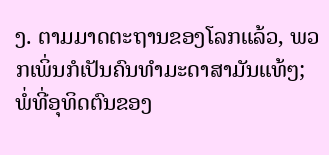ງ. ຕາມມາດຕະຖານຂອງໂລກແລ້ວ, ພວກເພິ່ນກໍເປັນຄົນທຳມະດາສາມັນແທ້ໆ; ພໍ່ທີ່ອຸທິດຕົນຂອງ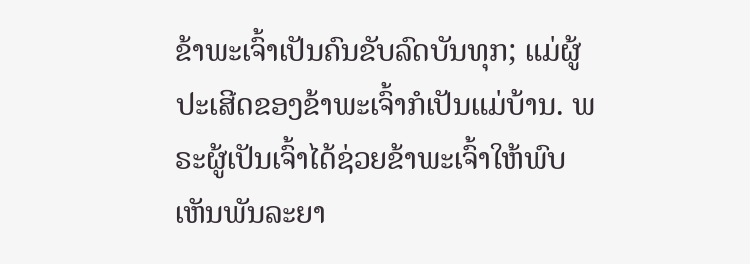ຂ້າພະເຈົ້າເປັນຄົນຂັບລົດບັນທຸກ; ແມ່ຜູ້ປະເສີດຂອງຂ້າພະເຈົ້າກໍເປັນແມ່ບ້ານ. ພຣະຜູ້ເປັນເຈົ້າໄດ້ຊ່ວຍຂ້າພະເຈົ້າໃຫ້ພົບເຫັນພັນລະຍາ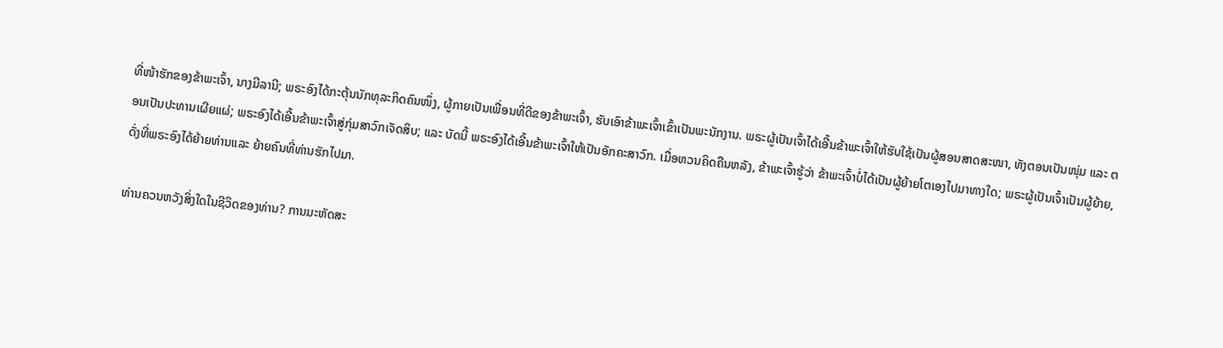ທີ່ໜ້າຮັກຂອງຂ້າພະເຈົ້າ, ນາງມີລານີ; ພຣະອົງໄດ້ກະຕຸ້ນນັກທຸລະກິດຄົນໜຶ່ງ, ຜູ້ກາຍເປັນເພື່ອນທີ່ດີຂອງຂ້າພະເຈົ້າ, ຮັບເອົາຂ້າພະເຈົ້າເຂົ້າເປັນພະນັກງານ. ພຣະຜູ້ເປັນເຈົ້າໄດ້ເອີ້ນຂ້າພະເຈົ້າໃຫ້ຮັບໃຊ້ເປັນຜູ້ສອນສາດສະໜາ, ທັງຕອນເປັນໜຸ່ມ ແລະ ຕອນເປັນປະທານເຜີຍແຜ່; ພຣະອົງໄດ້ເອີ້ນຂ້າພະເຈົ້າສູ່ກຸ່ມສາວົກເຈັດສິບ; ແລະ ບັດນີ້ ພຣະອົງໄດ້ເອີ້ນຂ້າພະເຈົ້າໃຫ້ເປັນອັກຄະສາວົກ. ເມື່ອຫວນຄິດຄືນຫລັງ, ຂ້າພະເຈົ້າຮູ້ວ່າ ຂ້າພະເຈົ້າບໍ່ໄດ້ເປັນຜູ້ຍ້າຍໂຕເອງໄປມາທາງໃດ; ພຣະຜູ້ເປັນເຈົ້າເປັນຜູ້ຍ້າຍ, ດັ່ງທີ່ພຣະອົງໄດ້ຍ້າຍທ່ານແລະ ຍ້າຍຄົນທີ່ທ່ານຮັກໄປມາ.

ທ່ານຄວນຫວັງສິ່ງໃດໃນຊີວິດຂອງທ່ານ? ການມະຫັດສະ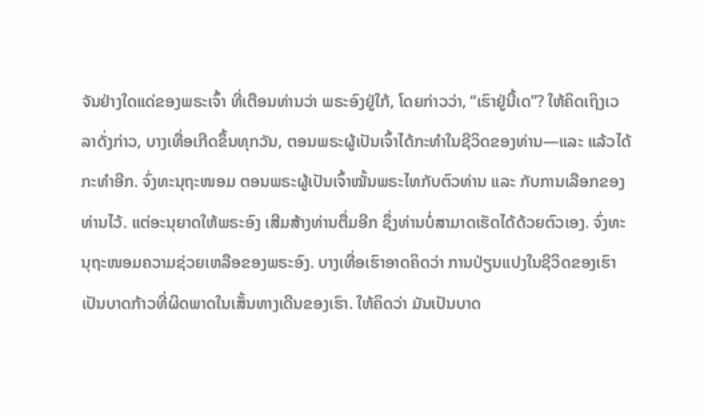ຈັນຢ່າງໃດແດ່ຂອງພຣະເຈົ້າ ທີ່ເຕືອນທ່ານວ່າ ພຣະອົງຢູ່ໃກ້, ໂດຍກ່າວວ່າ, “ເຮົາຢູ່ນີ້ເດ”? ໃຫ້ຄິດເຖິງເວລາດັ່ງກ່າວ, ບາງເທື່ອເກີດຂຶ້ນທຸກວັນ, ຕອນພຣະຜູ້ເປັນເຈົ້າໄດ້ກະທຳໃນຊີວິດຂອງທ່ານ—ແລະ ແລ້ວໄດ້ກະທຳອີກ. ຈົ່ງທະນຸຖະໜອມ ຕອນພຣະຜູ້ເປັນເຈົ້າໝັ້ນພຣະໄທກັບຕົວທ່ານ ແລະ ກັບການເລືອກຂອງທ່ານໄວ້. ແຕ່ອະນຸຍາດໃຫ້ພຣະອົງ ເສີມສ້າງທ່ານຕື່ມອີກ ຊຶ່ງທ່ານບໍ່ສາມາດເຮັດໄດ້ດ້ວຍຕົວເອງ. ຈົ່ງທະນຸຖະໜອມຄວາມຊ່ວຍເຫລືອຂອງພຣະອົງ. ບາງເທື່ອເຮົາອາດຄິດວ່າ ການປ່ຽນແປງໃນຊີວິດຂອງເຮົາ ເປັນບາດກ້າວທີ່ຜິດພາດໃນເສັ້ນທາງເດີນຂອງເຮົາ. ໃຫ້ຄິດວ່າ ມັນເປັນບາດ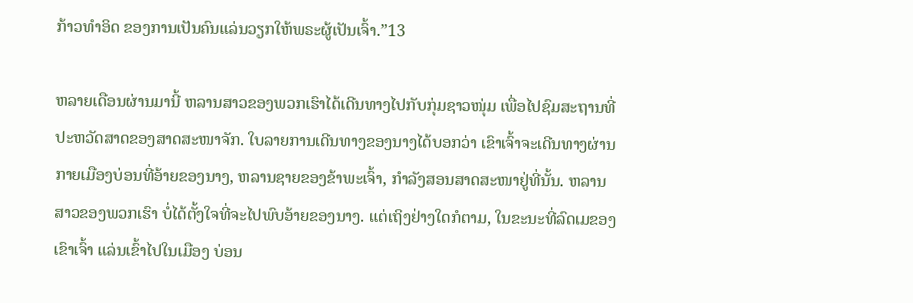ກ້າວທຳອິດ ຂອງການເປັນຄົນແລ່ນວຽກໃຫ້ພຣະຜູ້ເປັນເຈົ້າ.”13

ຫລາຍເດືອນຜ່ານມານີ້ ຫລານສາວຂອງພວກເຮົາໄດ້ເດີນທາງໄປກັບກຸ່ມຊາວໜຸ່ມ ເພື່ອໄປຊົມສະຖານທີ່ປະຫວັດສາດຂອງສາດສະໜາຈັກ. ໃບລາຍການເດີນທາງຂອງນາງໄດ້ບອກວ່າ ເຂົາເຈົ້າຈະເດີນທາງຜ່ານກາຍເມືອງບ່ອນທີ່ອ້າຍຂອງນາງ, ຫລານຊາຍຂອງຂ້າພະເຈົ້າ, ກຳລັງສອນສາດສະໜາຢູ່ທີ່ນັ້ນ. ຫລານສາວຂອງພວກເຮົາ ບໍ່ໄດ້ຕັ້ງໃຈທີ່ຈະໄປພົບອ້າຍຂອງນາງ. ແຕ່ເຖິງຢ່າງໃດກໍຕາມ, ໃນຂະນະທີ່ລົດເມຂອງເຂົາເຈົ້າ ແລ່ນເຂົ້າໄປໃນເມືອງ ບ່ອນ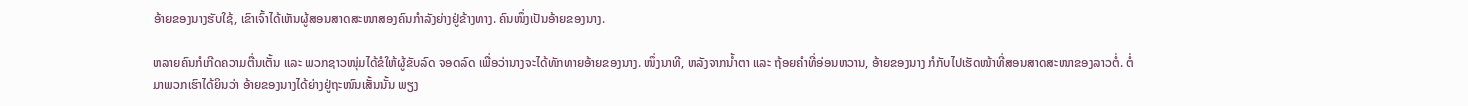ອ້າຍຂອງນາງຮັບໃຊ້, ເຂົາເຈົ້າໄດ້ເຫັນຜູ້ສອນສາດສະໜາສອງຄົນກຳລັງຍ່າງຢູ່ຂ້າງທາງ. ຄົນໜຶ່ງເປັນອ້າຍຂອງນາງ.

ຫລາຍຄົນກໍເກີດຄວາມຕື່ນເຕັ້ນ ແລະ ພວກຊາວໜຸ່ມໄດ້ຂໍໃຫ້ຜູ້ຂັບລົດ ຈອດລົດ ເພື່ອວ່ານາງຈະໄດ້ທັກທາຍອ້າຍຂອງນາງ. ໜຶ່ງນາທີ, ຫລັງຈາກນ້ຳຕາ ແລະ ຖ້ອຍຄຳທີ່ອ່ອນຫວານ, ອ້າຍຂອງນາງ ກໍກັບໄປເຮັດໜ້າທີ່ສອນສາດສະໜາຂອງລາວຕໍ່. ຕໍ່ມາພວກເຮົາໄດ້ຍິນວ່າ ອ້າຍຂອງນາງໄດ້ຍ່າງຢູ່ຖະໜົນເສັ້ນນັ້ນ ພຽງ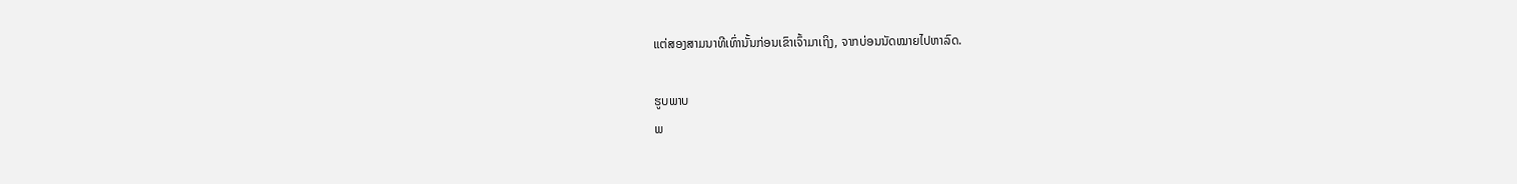ແຕ່ສອງສາມນາທີເທົ່ານັ້ນກ່ອນເຂົາເຈົ້າມາເຖິງ, ຈາກບ່ອນນັດໝາຍໄປຫາລົດ.

ຮູບພາບ
ພ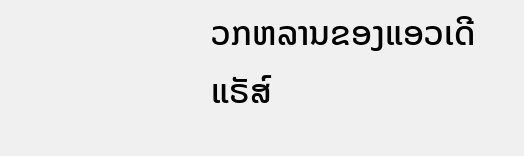ວກຫລານຂອງແອວເດີ ແຣັສ໌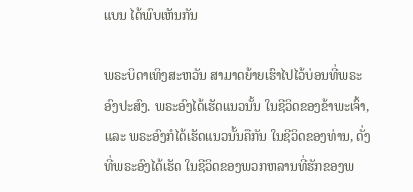ແບນ ໄດ້ພົບເຫັນກັນ

ພຣະບິດາເທິງສະຫວັນ ສາມາດຍ້າຍເຮົາໄປໄວ້ບ່ອນທີ່ພຣະອົງປະສົງ. ພຣະອົງໄດ້ເຮັດແນວນັ້ນ ໃນຊີວິດຂອງຂ້າພະເຈົ້າ, ແລະ ພຣະອົງກໍໄດ້ເຮັດແນວນັ້ນຄືກັນ ໃນຊີວິດຂອງທ່ານ, ດັ່ງທີ່ພຣະອົງໄດ້ເຮັດ ໃນຊີວິດຂອງພວກຫລານທີ່ຮັກຂອງພ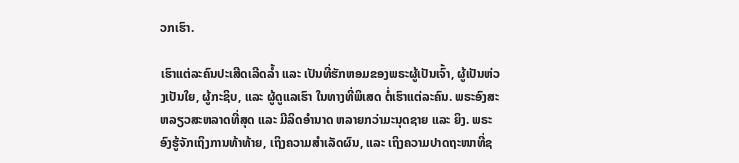ວກເຮົາ.

ເຮົາແຕ່ລະຄົນປະເສີດເລີດລ້ຳ ແລະ ເປັນທີ່ຮັກຫອມຂອງພຣະຜູ້ເປັນເຈົ້າ, ຜູ້ເປັນຫ່ວງເປັນໃຍ, ຜູ້ກະຊິບ, ແລະ ຜູ້ດູແລເຮົາ ໃນທາງທີ່ພິເສດ ຕໍ່ເຮົາແຕ່ລະຄົນ. ພຣະອົງສະຫລຽວສະຫລາດທີ່ສຸດ ແລະ ມີລິດອຳນາດ ຫລາຍກວ່າມະນຸດຊາຍ ແລະ ຍິງ. ພຣະອົງຮູ້ຈັກເຖິງການທ້າທ້າຍ, ເຖິງຄວາມສຳເລັດຜົນ, ແລະ ເຖິງຄວາມປາດຖະໜາທີ່ຊ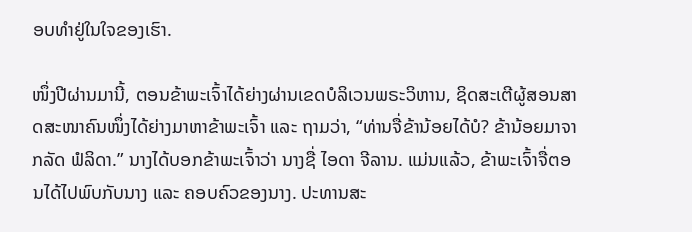ອບທຳຢູ່ໃນໃຈຂອງເຮົາ.

ໜຶ່ງປີຜ່ານມານີ້, ຕອນຂ້າພະເຈົ້າໄດ້ຍ່າງຜ່ານເຂດບໍລິເວນພຣະວິຫານ, ຊິດສະເຕີຜູ້ສອນສາດສະໜາຄົນໜຶ່ງໄດ້ຍ່າງມາຫາຂ້າພະເຈົ້າ ແລະ ຖາມວ່າ, “ທ່ານຈື່ຂ້ານ້ອຍໄດ້ບໍ? ຂ້ານ້ອຍມາຈາກລັດ ຟໍລິດາ.” ນາງໄດ້ບອກຂ້າພະເຈົ້າວ່າ ນາງຊື່ ໄອດາ ຈີລານ. ແມ່ນແລ້ວ, ຂ້າພະເຈົ້າຈື່ຕອນໄດ້ໄປພົບກັບນາງ ແລະ ຄອບຄົວຂອງນາງ. ປະທານສະ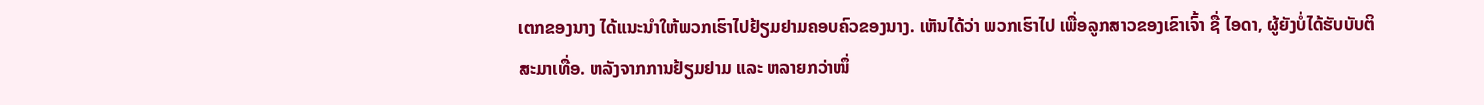ເຕກຂອງນາງ ໄດ້ແນະນຳໃຫ້ພວກເຮົາໄປຢ້ຽມຢາມຄອບຄົວຂອງນາງ. ເຫັນໄດ້ວ່າ ພວກເຮົາໄປ ເພື່ອລູກສາວຂອງເຂົາເຈົ້າ ຊື່ ໄອດາ, ຜູ້ຍັງບໍ່ໄດ້ຮັບບັບຕິສະມາເທື່ອ. ຫລັງຈາກການຢ້ຽມຢາມ ແລະ ຫລາຍກວ່າໜຶ່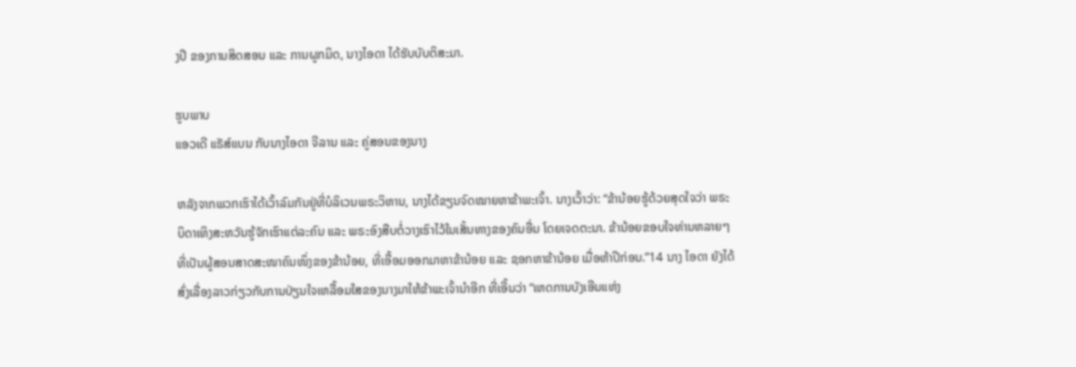ງປີ ຂອງການສິດສອນ ແລະ ການຜູກມິດ, ນາງໄອດາ ໄດ້ຮັບບັບຕິສະມາ.

ຮູບພາບ
ແອວເດີ ແຣັສ໌ແບນ ກັບນາງໄອດາ ຈີລານ ແລະ ຄູ່ສອນຂອງນາງ

ຫລັງຈາກພວກເຮົາໄດ້ເວົ້າລົມກັນຢູ່ທີ່ບໍລິເວນພຣະວິຫານ, ນາງໄດ້ຂຽນຈົດໝາຍຫາຂ້າພະເຈົ້າ. ນາງເວົ້າວ່າ: “ຂ້ານ້ອຍຮູ້ດ້ວຍສຸດໃຈວ່າ ພຣະບິດາເທິງສະຫວັນຮູ້ຈັກເຮົາແຕ່ລະຄົນ ແລະ ພຣະອົງສືບຕໍ່ວາງເຮົາໄວ້ໃນເສັ້ນທາງຂອງຄົນອື່ນ ໂດຍເຈດຕະນາ. ຂ້ານ້ອຍຂອບໃຈທ່ານຫລາຍໆ ທີ່ເປັນຜູ້ສອນສາດສະໜາຄົນໜຶ່ງຂອງຂ້ານ້ອຍ, ທີ່ເອື້ອມອອກມາຫາຂ້ານ້ອຍ ແລະ ຊອກຫາຂ້ານ້ອຍ ເມື່ອຫ້າປີກ່ອນ.”14 ນາງ ໄອດາ ຍັງໄດ້ສົ່ງເລື່ອງລາວກ່ຽວກັບການປ່ຽນໃຈເຫລື້ອມໃສຂອງນາງມາໃຫ້ຂ້າພະເຈົ້ານຳອີກ ທີ່ເອີ້ນວ່າ “ເຫດການບັງເອີນແຫ່ງ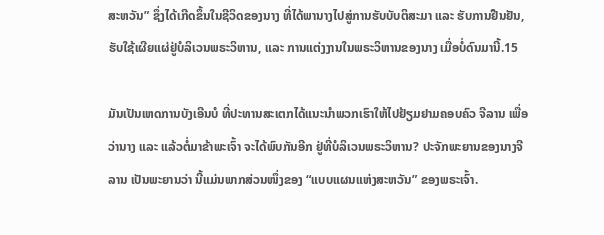ສະຫວັນ” ຊຶ່ງໄດ້ເກີດຂຶ້ນໃນຊີວິດຂອງນາງ ທີ່ໄດ້ພານາງໄປສູ່ການຮັບບັບຕິສະມາ ແລະ ຮັບການຢືນຢັນ, ຮັບໃຊ້ເຜີຍແຜ່ຢູ່ບໍລິເວນພຣະວິຫານ, ແລະ ການແຕ່ງງານໃນພຣະວິຫານຂອງນາງ ເມື່ອບໍ່ດົນມານີ້.15

ມັນເປັນເຫດການບັງເອີນບໍ ທີ່ປະທານສະເຕກໄດ້ແນະນຳພວກເຮົາໃຫ້ໄປຢ້ຽມຢາມຄອບຄົວ ຈີລານ ເພື່ອວ່ານາງ ແລະ ແລ້ວຕໍ່ມາຂ້າພະເຈົ້າ ຈະໄດ້ພົບກັນອີກ ຢູ່ທີ່ບໍລິເວນພຣະວິຫານ? ປະຈັກພະຍານຂອງນາງຈີລານ ເປັນພະຍານວ່າ ນີ້ແມ່ນພາກສ່ວນໜຶ່ງຂອງ “ແບບແຜນແຫ່ງສະຫວັນ” ຂອງພຣະເຈົ້າ.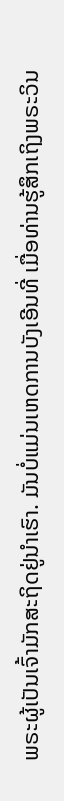ພຣະຜູ້ເປັນເຈົ້າມັກສະຖິດຢູ່ນຳເຮົາ. ມັນບໍ່ແມ່ນເຫດການບັງເອີນທີ່ ເມື່ອທ່ານຮູ້ສຶກເຖິງພຣະວິນ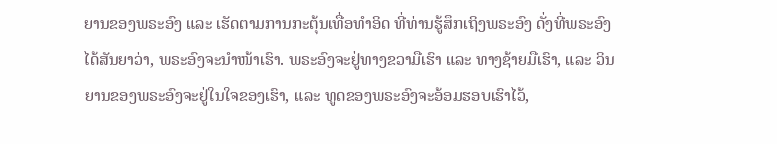ຍານຂອງພຣະອົງ ແລະ ເຮັດຕາມການກະຕຸ້ນເທື່ອທຳອິດ ທີ່ທ່ານຮູ້ສຶກເຖິງພຣະອົງ ດັ່ງທີ່ພຣະອົງໄດ້ສັນຍາວ່າ, ພຣະອົງຈະນຳໜ້າເຮົາ. ພຣະອົງຈະຢູ່ທາງຂວາມືເຮົາ ແລະ ທາງຊ້າຍມືເຮົາ, ແລະ ວິນຍານຂອງພຣະອົງຈະຢູ່ໃນໃຈຂອງເຮົາ, ແລະ ທູດຂອງພຣະອົງຈະອ້ອມຮອບເຮົາໄວ້,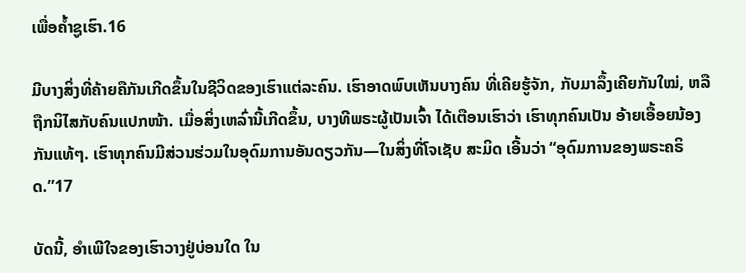ເພື່ອຄ້ຳຊູເຮົາ.16

ມີບາງສິ່ງທີ່ຄ້າຍຄືກັນເກີດຂຶ້ນໃນຊີວິດຂອງເຮົາແຕ່ລະຄົນ. ເຮົາອາດພົບເຫັນບາງຄົນ ທີ່ເຄີຍຮູ້ຈັກ, ກັບມາລຶ້ງເຄີຍກັນໃໝ່, ຫລື ຖືກນິໄສກັບຄົນແປກໜ້າ. ເມື່ອສິ່ງເຫລົ່ານີ້ເກີດຂຶ້ນ, ບາງທີພຣະຜູ້ເປັນເຈົ້າ ໄດ້ເຕືອນເຮົາວ່າ ເຮົາທຸກຄົນເປັນ ອ້າຍເອື້ອຍນ້ອງກັນແທ້ໆ. ເຮົາທຸກຄົນມີສ່ວນຮ່ວມໃນອຸດົມການອັນດຽວກັນ—ໃນສິ່ງທີ່ໂຈເຊັບ ສະມິດ ເອີ້ນວ່າ “ອຸດົມການຂອງພຣະຄຣິດ.”17

ບັດນີ້, ອຳເພີໃຈຂອງເຮົາວາງຢູ່ບ່ອນໃດ ໃນ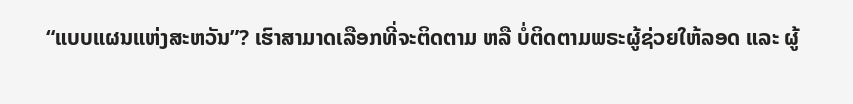“ແບບແຜນແຫ່ງສະຫວັນ”? ເຮົາສາມາດເລືອກທີ່ຈະຕິດຕາມ ຫລື ບໍ່ຕິດຕາມພຣະຜູ້ຊ່ວຍໃຫ້ລອດ ແລະ ຜູ້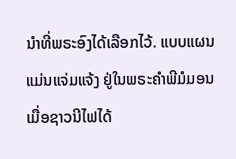ນຳທີ່ພຣະອົງໄດ້ເລືອກໄວ້. ແບບແຜນແມ່ນແຈ່ມແຈ້ງ ຢູ່ໃນພຣະຄຳພີມໍມອນ ເມື່ອຊາວນີໄຟໄດ້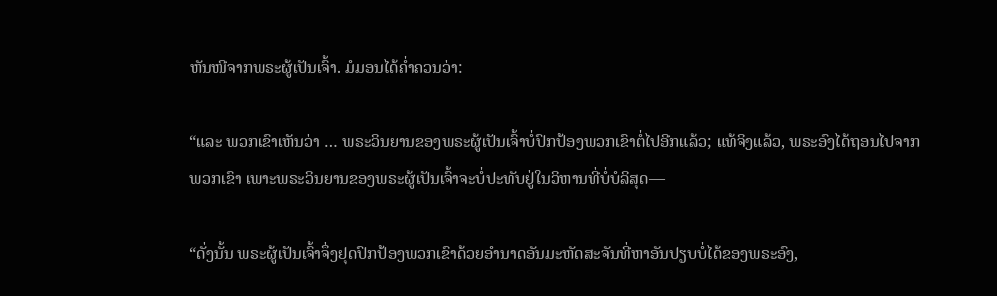ຫັນໜີຈາກພຣະຜູ້ເປັນເຈົ້າ. ມໍມອນໄດ້ຄ່ຳຄວນວ່າ:

“ແລະ ພວກເຂົາເຫັນວ່າ … ພຣະວິນຍານຂອງພຣະຜູ້ເປັນເຈົ້າບໍ່ປົກປ້ອງພວກເຂົາຕໍ່ໄປອີກແລ້ວ; ແທ້ຈິງແລ້ວ, ພຣະອົງໄດ້ຖອນໄປຈາກພວກເຂົາ ເພາະພຣະວິນຍານຂອງພຣະຜູ້ເປັນເຈົ້າຈະບໍ່ປະທັບຢູ່ໃນວິຫານທີ່ບໍ່ບໍລິສຸດ—

“ດັ່ງນັ້ນ ພຣະຜູ້ເປັນເຈົ້າຈຶ່ງຢຸດປົກປ້ອງພວກເຂົາດ້ວຍອຳນາດອັນມະຫັດສະຈັນທີ່ຫາອັນປຽບບໍ່ໄດ້ຂອງພຣະອົງ,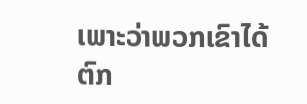ເພາະວ່າພວກເຂົາໄດ້ຕົກ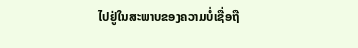ໄປຢູ່ໃນສະພາບຂອງຄວາມບໍ່ເຊື່ອຖື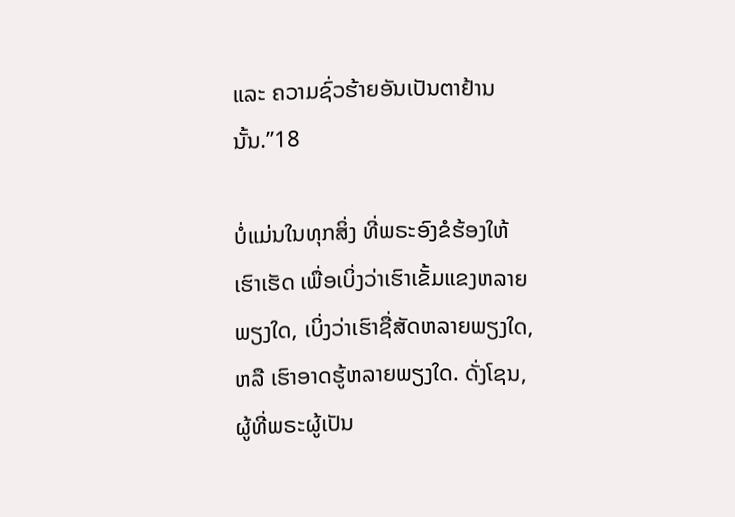ແລະ ຄວາມຊົ່ວຮ້າຍອັນເປັນຕາຢ້ານນັ້ນ.”18

ບໍ່ແມ່ນໃນທຸກສິ່ງ ທີ່ພຣະອົງຂໍຮ້ອງໃຫ້ເຮົາເຮັດ ເພື່ອເບິ່ງວ່າເຮົາເຂັ້ມແຂງຫລາຍພຽງໃດ, ເບິ່ງວ່າເຮົາຊື່ສັດຫລາຍພຽງໃດ, ຫລື ເຮົາອາດຮູ້ຫລາຍພຽງໃດ. ດັ່ງໂຊນ, ຜູ້ທີ່ພຣະຜູ້ເປັນ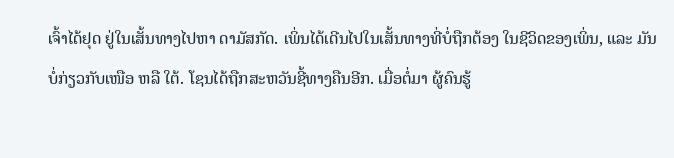ເຈົ້າໄດ້ຢຸດ ຢູ່ໃນເສັ້ນທາງໄປຫາ ດາມັສກັດ. ເພິ່ນໄດ້ເດີນໄປໃນເສັ້ນທາງທີ່ບໍ່ຖືກຕ້ອງ ໃນຊີວິດຂອງເພິ່ນ, ແລະ ມັນບໍ່ກ່ຽວກັບເໜືອ ຫລື ໃຕ້. ໂຊນໄດ້ຖືກສະຫວັນຊີ້ທາງຄືນອີກ. ເມື່ອຕໍ່ມາ ຜູ້ຄົນຮູ້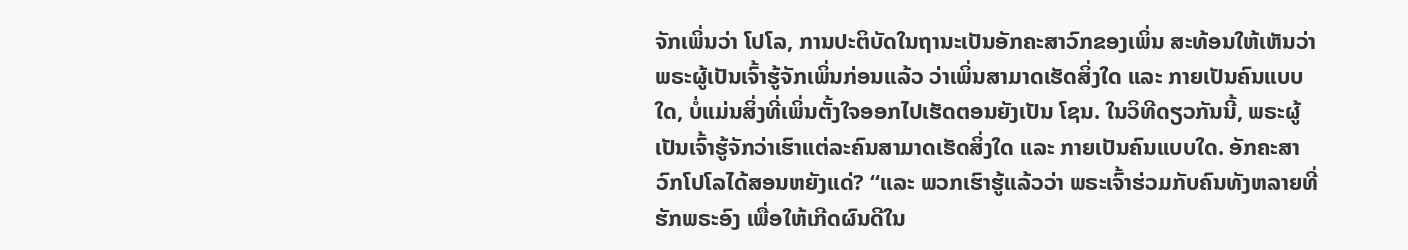ຈັກເພິ່ນວ່າ ໂປໂລ, ການປະຕິບັດໃນຖານະເປັນອັກຄະສາວົກຂອງເພິ່ນ ສະທ້ອນໃຫ້ເຫັນວ່າ ພຣະຜູ້ເປັນເຈົ້າຮູ້ຈັກເພິ່ນກ່ອນແລ້ວ ວ່າເພິ່ນສາມາດເຮັດສິ່ງໃດ ແລະ ກາຍເປັນຄົນແບບໃດ, ບໍ່ແມ່ນສິ່ງທີ່ເພິ່ນຕັ້ງໃຈອອກໄປເຮັດຕອນຍັງເປັນ ໂຊນ. ໃນວິທີດຽວກັນນີ້, ພຣະຜູ້ເປັນເຈົ້າຮູ້ຈັກວ່າເຮົາແຕ່ລະຄົນສາມາດເຮັດສິ່ງໃດ ແລະ ກາຍເປັນຄົນແບບໃດ. ອັກຄະສາວົກໂປໂລໄດ້ສອນຫຍັງແດ່? “ແລະ ພວກເຮົາຮູ້ແລ້ວວ່າ ພຣະເຈົ້າຮ່ວມກັບຄົນທັງຫລາຍທີ່ຮັກພຣະອົງ ເພື່ອໃຫ້ເກີດຜົນດີໃນ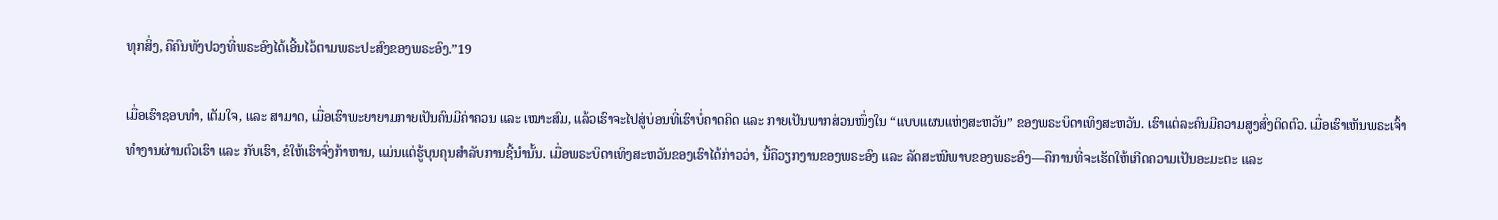ທຸກສິ່ງ, ຄືຄົນທັງປວງທີ່ພຣະອົງໄດ້ເອີ້ນໄວ້ຕາມພຣະປະສົງຂອງພຣະອົງ.”19

ເມື່ອເຮົາຊອບທຳ, ເຕັມໃຈ, ແລະ ສາມາດ, ເມື່ອເຮົາພະຍາຍາມກາຍເປັນຄົນມີຄ່າຄວນ ແລະ ເໝາະສົມ, ແລ້ວເຮົາຈະໄປສູ່ບ່ອນທີ່ເຮົາບໍ່ຄາດຄິດ ແລະ ກາຍເປັນພາກສ່ວນໜຶ່ງໃນ “ແບບແຜນແຫ່ງສະຫວັນ” ຂອງພຣະບິດາເທິງສະຫວັນ. ເຮົາແຕ່ລະຄົນມີຄວາມສູງສົ່ງຕິດຕົວ. ເມື່ອເຮົາເຫັນພຣະເຈົ້າທຳງານຜ່ານຕົວເຮົາ ແລະ ກັບເຮົາ, ຂໍໃຫ້ເຮົາຈົ່ງກ້າຫານ, ແມ່ນແຕ່ຮູ້ບຸນຄຸນສຳລັບການຊີ້ນຳນັ້ນ. ເມື່ອພຣະບິດາເທິງສະຫວັນຂອງເຮົາໄດ້ກ່າວວ່າ, ນີ້ຄືວຽກງານຂອງພຣະອົງ ແລະ ລັດສະໝີພາບຂອງພຣະອົງ—ຄືການທີ່ຈະເຮັດໃຫ້ເກີດຄວາມເປັນອະມະຕະ ແລະ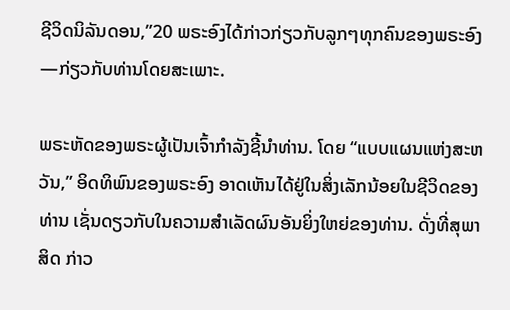ຊີວິດນິລັນດອນ,”20 ພຣະອົງໄດ້ກ່າວກ່ຽວກັບລູກໆທຸກຄົນຂອງພຣະອົງ—ກ່ຽວກັບທ່ານໂດຍສະເພາະ.

ພຣະຫັດຂອງພຣະຜູ້ເປັນເຈົ້າກຳລັງຊີ້ນຳທ່ານ. ໂດຍ “ແບບແຜນແຫ່ງສະຫວັນ,” ອິດທິພົນຂອງພຣະອົງ ອາດເຫັນໄດ້ຢູ່ໃນສິ່ງເລັກນ້ອຍໃນຊີວິດຂອງທ່ານ ເຊັ່ນດຽວກັບໃນຄວາມສຳເລັດຜົນອັນຍິ່ງໃຫຍ່ຂອງທ່ານ. ດັ່ງທີ່ສຸພາສິດ ກ່າວ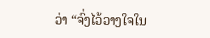ວ່າ “ຈົ່ງໄວ້ວາງໃຈໃນ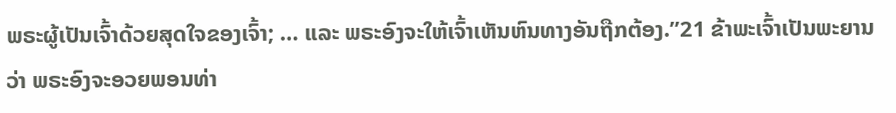ພຣະຜູ້ເປັນເຈົ້າດ້ວຍສຸດໃຈຂອງເຈົ້າ; … ແລະ ພຣະອົງຈະໃຫ້ເຈົ້າເຫັນຫົນທາງອັນຖືກຕ້ອງ.”21 ຂ້າພະເຈົ້າເປັນພະຍານວ່າ ພຣະອົງຈະອວຍພອນທ່າ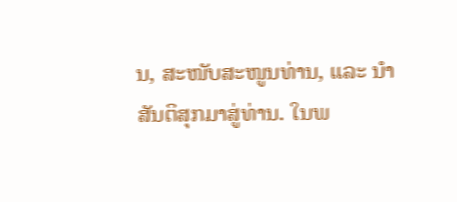ນ, ສະໜັບສະໜູນທ່ານ, ແລະ ນຳສັນຕິສຸກມາສູ່ທ່ານ. ໃນພ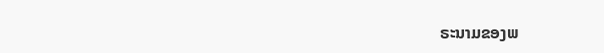ຣະນາມຂອງພ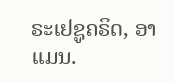ຣະເຢຊູຄຣິດ, ອາແມນ.